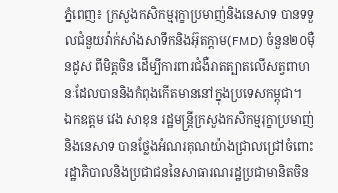ភ្នំពេញ៖ ក្រសួងកសិកម្មរុក្ខាប្រមាញ់និងនេសាទ បានទទួលជំនួយវ៉ាក់សាំងសាទឹកនិងអ៊ុតក្តាម(FMD) ចំនួន២០ម៉ឺនដូស ពីមិត្តចិន ដើម្បីការពារជំងឺរាតត្បាតលើសត្វពាហនៈដែលបាននិងកំពុងកើតមាននៅក្នុងប្រទេសកម្ពុជា។
ឯកឧត្តម វេង សាខុន រដ្ឋមន្ត្រីក្រសួងកសិកម្មរុក្ខាប្រមាញ់និងនេសាទ បានថ្លែងអំណរគុណយ៉ាងជ្រាលជ្រៅចំពោះ រដ្ឋាភិបាលនិងប្រជាជននៃសាធារណរដ្ឋប្រជាមានិតចិន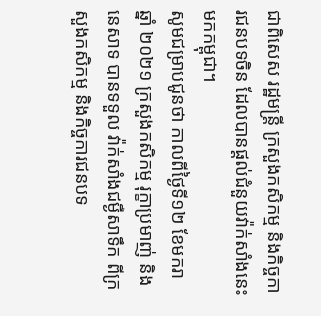ជាពិសេស រដ្ឋមន្រ្តី ក្រសួងកសិកម្ម និងកិច្ចការជនបទចិន ដែលបានផ្តល់ជំនួយវ៉ាក់សាំងនេះមកកម្ពុជា។
សូមជម្រាបជូនថា កាលពីថ្ងៃទី១២ ខែមករា ឆ្នាំ ២០២១ ក្រសួងកសិកម្ម រុក្ខាប្រមាញ់ និងនេសាទ បានទទួល វ៉ាក់សាំងជម្ងឺសាទឹក ពីក្រសួងកសិកម្ម និងកិច្ចការជនបទ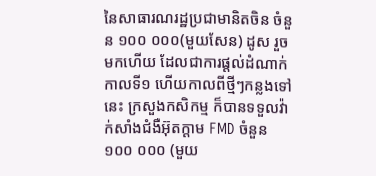នៃសាធារណរដ្ឋប្រជាមានិតចិន ចំនួន ១០០ ០០០(មួយសែន) ដូស រួចមកហើយ ដែលជាការផ្តល់ដំណាក់កាលទី១ ហើយកាលពីថ្មីៗកន្លងទៅនេះ ក្រសួងកសិកម្ម ក៏បានទទួលវ៉ាក់សាំងជំងឺអ៊ុតក្តាម FMD ចំនួន ១០០ ០០០ (មួយ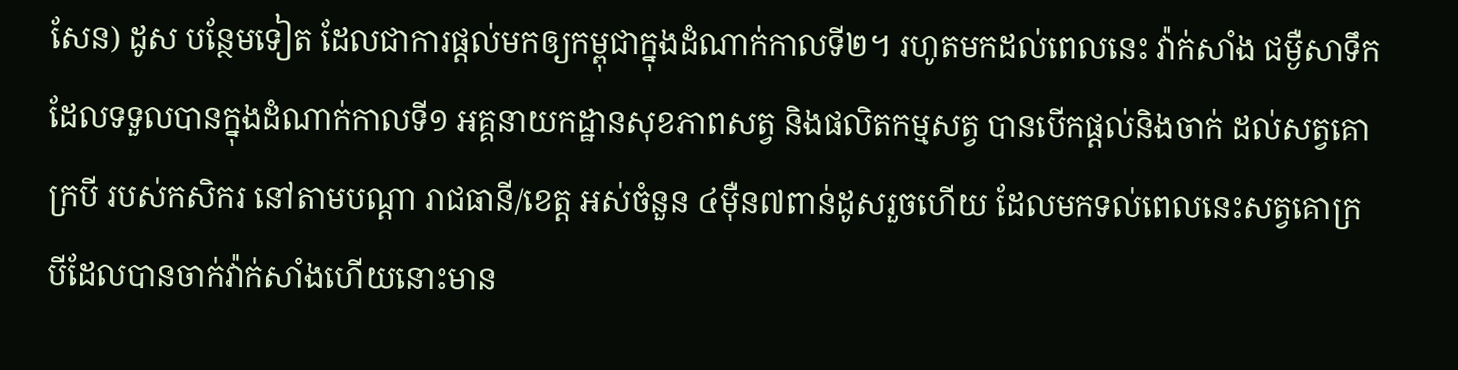សែន) ដូស បន្ថែមទៀត ដែលជាការផ្តល់មកឲ្យកម្ពុជាក្នុងដំណាក់កាលទី២។ រហូតមកដល់ពេលនេះ វ៉ាក់សាំង ជម្ងឺសាទឹក ដែលទទួលបានក្នុងដំណាក់កាលទី១ អគ្គនាយកដ្ឋានសុខភាពសត្វ និងផលិតកម្មសត្វ បានបើកផ្តល់និងចាក់ ដល់សត្វគោក្របី របស់កសិករ នៅតាមបណ្តា រាជធានី/ខេត្ត អស់ចំនួន ៤ម៉ឺន៧ពាន់ដូសរួចហើយ ដែលមកទល់ពេលនេះសត្វគោក្របីដែលបានចាក់វ៉ាក់សាំងហើយនោះមាន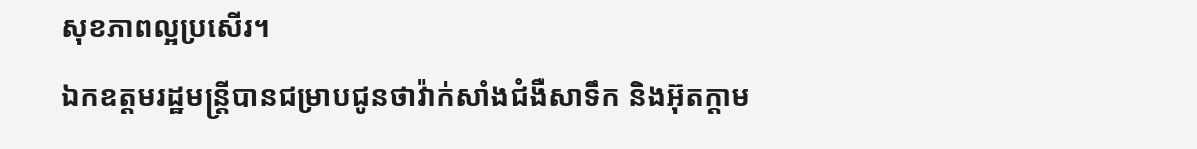សុខភាពល្អប្រសើរ។
ឯកឧត្តមរដ្ឋមន្ត្រីបានជម្រាបជូនថាវ៉ាក់សាំងជំងឺសាទឹក និងអ៊ុតក្តាម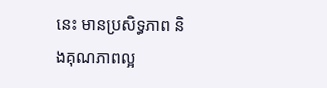នេះ មានប្រសិទ្ធភាព និងគុណភាពល្អ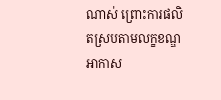ណាស់ ព្រោះការផលិតស្របតាមលក្ខខណ្ឌ អាកាស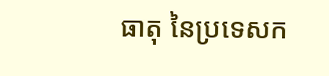ធាតុ នៃប្រទេសក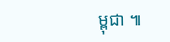ម្ពុជា ៕